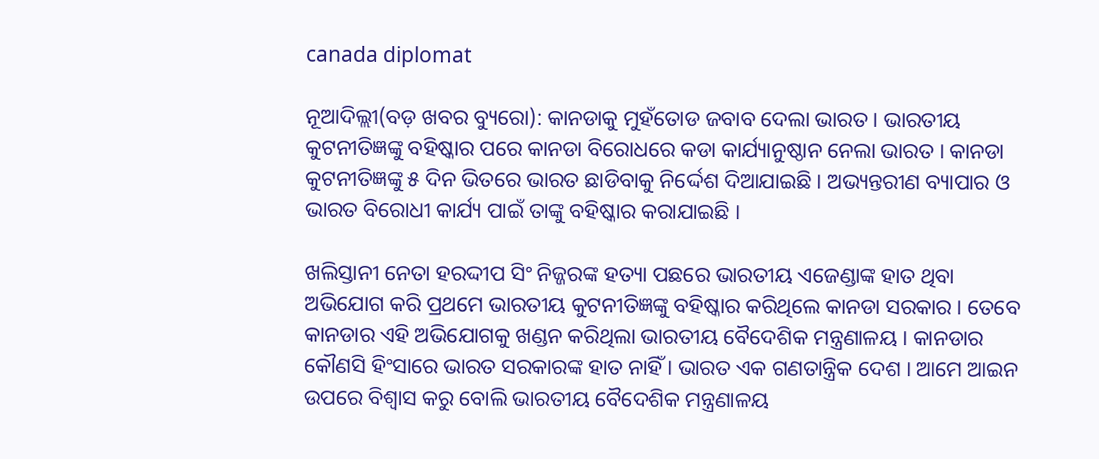canada diplomat

ନୂଆଦିଲ୍ଲୀ(ବଡ଼ ଖବର ବ୍ୟୁରୋ): କାନଡାକୁ ମୁହଁତୋଡ ଜବାବ ଦେଲା ଭାରତ । ଭାରତୀୟ କୁଟନୀତିଜ୍ଞଙ୍କୁ ବହିଷ୍କାର ପରେ କାନଡା ବିରୋଧରେ କଡା କାର୍ଯ୍ୟାନୁଷ୍ଠାନ ନେଲା ଭାରତ । କାନଡା କୁଟନୀତିଜ୍ଞଙ୍କୁ ୫ ଦିନ ଭିତରେ ଭାରତ ଛାଡିବାକୁ ନିର୍ଦ୍ଦେଶ ଦିଆଯାଇଛି । ଅଭ୍ୟନ୍ତରୀଣ ବ୍ୟାପାର ଓ ଭାରତ ବିରୋଧୀ କାର୍ଯ୍ୟ ପାଇଁ ତାଙ୍କୁ ବହିଷ୍କାର କରାଯାଇଛି ।

ଖଲିସ୍ତାନୀ ନେତା ହରଦ୍ଦୀପ ସିଂ ନିଜ୍ଜରଙ୍କ ହତ୍ୟା ପଛରେ ଭାରତୀୟ ଏଜେଣ୍ଡାଙ୍କ ହାତ ଥିବା ଅଭିଯୋଗ କରି ପ୍ରଥମେ ଭାରତୀୟ କୁଟନୀତିଜ୍ଞଙ୍କୁ ବହିଷ୍କାର କରିଥିଲେ କାନଡା ସରକାର । ତେବେ କାନଡାର ଏହି ଅଭିଯୋଗକୁ ଖଣ୍ଡନ କରିଥିଲା ଭାରତୀୟ ବୈଦେଶିକ ମନ୍ତ୍ରଣାଳୟ । କାନଡାର କୌଣସି ହିଂସାରେ ଭାରତ ସରକାରଙ୍କ ହାତ ନାହିଁ । ଭାରତ ଏକ ଗଣତାନ୍ତ୍ରିକ ଦେଶ । ଆମେ ଆଇନ ଉପରେ ବିଶ୍ୱାସ କରୁ ବୋଲି ଭାରତୀୟ ବୈଦେଶିକ ମନ୍ତ୍ରଣାଳୟ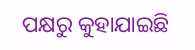ପକ୍ଷରୁ କୁହାଯାଇଛି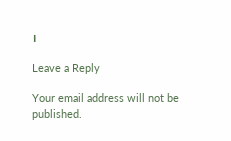।

Leave a Reply

Your email address will not be published.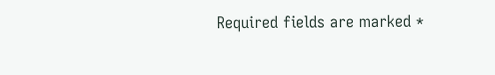Required fields are marked *